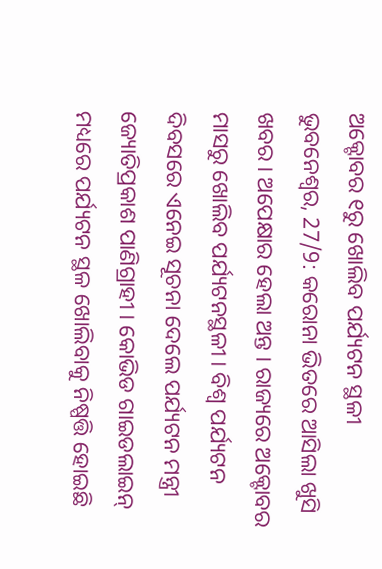ଅକ୍ଟୋବର ୧ରୁ ଖୋଲିବ ପର୍ଯ୍ୟଟନ ସ୍ଥଳୀ
ଭୁବନେଶ୍ୱର, 27/9: କରୋନା ଭିତରେ ଆସିଲା ଖୁସି ଖବର । ଅପେକ୍ଷାର ହେଲା ଅନ୍ତ । ରାଜ୍ୟରେ ଅକ୍ଟୋବର ମାସରୁ ଖୋଲିବ ପର୍ଯ୍ୟଟନସ୍ଥଳୀ । ବିଶ୍ୱ ପର୍ଯ୍ୟଟନ ଦିବସରେ ଏନେଇ ସୂଚନା ଦେଲେ ପର୍ଯ୍ୟଟନ ମନ୍ତ୍ରୀ ଜ୍ୟୋତିପ୍ରକାଶ ପାଣିଗ୍ରାହୀ । କୋଭିଡ ଗାଇଡଲାଇନ୍ ମଧ୍ୟରେ ପର୍ଯ୍ୟଟନ ସ୍ଥଳ ଖୋଲିବାକୁ ନିଷ୍ପତ୍ତି ହୋଇଛି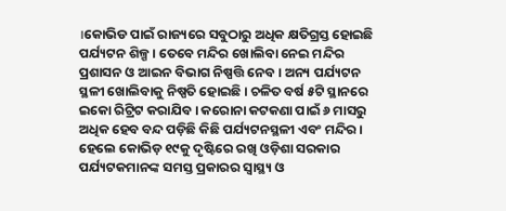।କୋଭିଡ ପାଇଁ ରାଜ୍ୟରେ ସବୁଠାରୁ ଅଧିକ କ୍ଷତିଗ୍ରସ୍ତ ହୋଇଛି ପର୍ଯ୍ୟଟନ ଶିଳ୍ପ । ତେବେ ମନ୍ଦିର ଖୋଲିବା ନେଇ ମନ୍ଦିର ପ୍ରଶାସନ ଓ ଆଇନ ବିଭାଗ ନିଷ୍ପତ୍ତି ନେବ । ଅନ୍ୟ ପର୍ଯ୍ୟଟନ ସ୍ଥଳୀ ଖୋଲିବାକୁ ନିଷ୍ପତି ହୋଇଛି । ଚଳିତ ବର୍ଷ ୫ଟି ସ୍ଥାନରେ ଇକୋ ରିଟ୍ରିଟ କରାଯିବ । କରୋନା କଟକଣା ପାଇଁ ୬ ମାସରୁ ଅଧିକ ହେବ ବନ୍ଦ ପଡ଼ିଛି କିଛି ପର୍ଯ୍ୟଟନସ୍ଥଳୀ ଏବଂ ମନ୍ଦିର । ହେଲେ କୋଭିଡ଼ ୧୯କୁ ଦୃଷ୍ଟିରେ ରଖି ଓଡ଼ିଶା ସରକାର ପର୍ଯ୍ୟଟକମାନଙ୍କ ସମସ୍ତ ପ୍ରକାରର ସ୍ୱାସ୍ଥ୍ୟ ଓ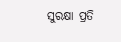ସୁରକ୍ଷା ପ୍ରତି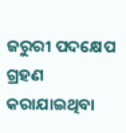ଜରୁରୀ ପଦକ୍ଷେପ ଗ୍ରହଣ କରାଯାଇଥିବା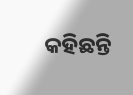କହିଛନ୍ତି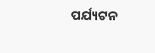ପର୍ଯ୍ୟଟନ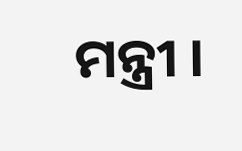ମନ୍ତ୍ରୀ ।